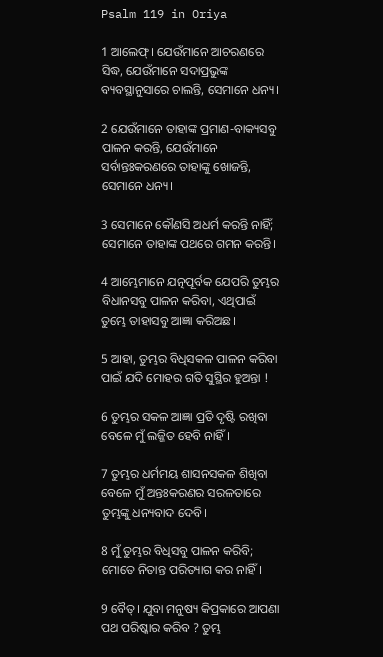Psalm 119 in Oriya

1 ଆଲେଫ୍‍। ଯେଉଁମାନେ ଆଚରଣରେ ସିଦ୍ଧ, ଯେଉଁମାନେ ସଦାପ୍ରଭୁଙ୍କ ବ୍ୟବସ୍ଥାନୁସାରେ ଚାଲନ୍ତି, ସେମାନେ ଧନ୍ୟ।

2 ଯେଉଁମାନେ ତାହାଙ୍କ ପ୍ରମାଣ-ବାକ୍ୟସବୁ ପାଳନ କରନ୍ତି, ଯେଉଁମାନେ ସର୍ବାନ୍ତଃକରଣରେ ତାହାଙ୍କୁ ଖୋଜନ୍ତି, ସେମାନେ ଧନ୍ୟ।

3 ସେମାନେ କୌଣସି ଅଧର୍ମ କରନ୍ତି ନାହିଁ; ସେମାନେ ତାହାଙ୍କ ପଥରେ ଗମନ କରନ୍ତି।

4 ଆମ୍ଭେମାନେ ଯତ୍ନପୂର୍ବକ ଯେପରି ତୁମ୍ଭର ବିଧାନସବୁ ପାଳନ କରିବା, ଏଥିପାଇଁ ତୁମ୍ଭେ ତାହାସବୁ ଆଜ୍ଞା କରିଅଛ।

5 ଆହା, ତୁମ୍ଭର ବିଧିସକଳ ପାଳନ କରିବା ପାଇଁ ଯଦି ମୋହର ଗତି ସୁସ୍ଥିର ହୁଅନ୍ତା !

6 ତୁମ୍ଭର ସକଳ ଆଜ୍ଞା ପ୍ରତି ଦୃଷ୍ଟି ରଖିବା ବେଳେ ମୁଁ ଲଜ୍ଜିତ ହେବି ନାହିଁ।

7 ତୁମ୍ଭର ଧର୍ମମୟ ଶାସନସକଳ ଶିଖିବା ବେଳେ ମୁଁ ଅନ୍ତଃକରଣର ସରଳତାରେ ତୁମ୍ଭଙ୍କୁ ଧନ୍ୟବାଦ ଦେବି।

8 ମୁଁ ତୁମ୍ଭର ବିଧିସବୁ ପାଳନ କରିବି; ମୋତେ ନିତାନ୍ତ ପରିତ୍ୟାଗ କର ନାହିଁ।

9 ବୈତ୍‍। ଯୁବା ମନୁଷ୍ୟ କିପ୍ରକାରେ ଆପଣା ପଥ ପରିଷ୍କାର କରିବ ? ତୁମ୍ଭ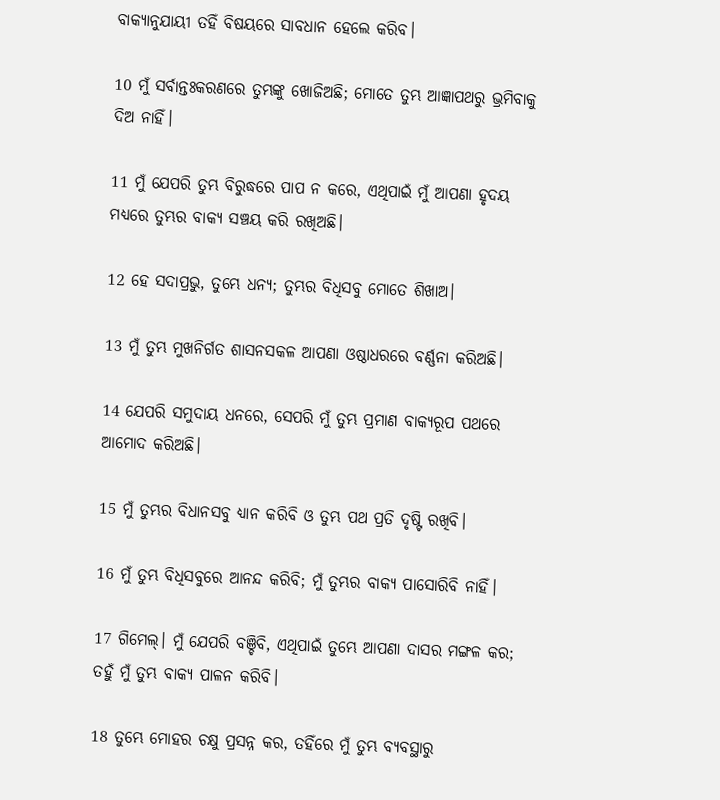ବାକ୍ୟାନୁଯାୟୀ ତହିଁ ବିଷୟରେ ସାବଧାନ ହେଲେ କରିବ।

10 ମୁଁ ସର୍ବାନ୍ତଃକରଣରେ ତୁମ୍ଭଙ୍କୁ ଖୋଜିଅଛି; ମୋତେ ତୁମ୍ଭ ଆଜ୍ଞାପଥରୁ ଭ୍ରମିବାକୁ ଦିଅ ନାହିଁ।

11 ମୁଁ ଯେପରି ତୁମ୍ଭ ବିରୁଦ୍ଧରେ ପାପ ନ କରେ, ଏଥିପାଇଁ ମୁଁ ଆପଣା ହୃଦୟ ମଧ୍ୟରେ ତୁମ୍ଭର ବାକ୍ୟ ସଞ୍ଚୟ କରି ରଖିଅଛି।

12 ହେ ସଦାପ୍ରଭୁ, ତୁମ୍ଭେ ଧନ୍ୟ; ତୁମ୍ଭର ବିଧିସବୁ ମୋତେ ଶିଖାଅ।

13 ମୁଁ ତୁମ୍ଭ ମୁଖନିର୍ଗତ ଶାସନସକଳ ଆପଣା ଓଷ୍ଠାଧରରେ ବର୍ଣ୍ଣନା କରିଅଛି।

14 ଯେପରି ସମୁଦାୟ ଧନରେ, ସେପରି ମୁଁ ତୁମ୍ଭ ପ୍ରମାଣ ବାକ୍ୟରୂପ ପଥରେ ଆମୋଦ କରିଅଛି।

15 ମୁଁ ତୁମ୍ଭର ବିଧାନସବୁ ଧ୍ୟାନ କରିବି ଓ ତୁମ୍ଭ ପଥ ପ୍ରତି ଦୃଷ୍ଟି ରଖିବି।

16 ମୁଁ ତୁମ୍ଭ ବିଧିସବୁରେ ଆନନ୍ଦ କରିବି; ମୁଁ ତୁମ୍ଭର ବାକ୍ୟ ପାସୋରିବି ନାହିଁ।

17 ଗିମେଲ୍‍। ମୁଁ ଯେପରି ବଞ୍ଚିବି, ଏଥିପାଇଁ ତୁମ୍ଭେ ଆପଣା ଦାସର ମଙ୍ଗଳ କର; ତହୁଁ ମୁଁ ତୁମ୍ଭ ବାକ୍ୟ ପାଳନ କରିବି।

18 ତୁମ୍ଭେ ମୋହର ଚକ୍ଷୁ ପ୍ରସନ୍ନ କର, ତହିଁରେ ମୁଁ ତୁମ୍ଭ ବ୍ୟବସ୍ଥାରୁ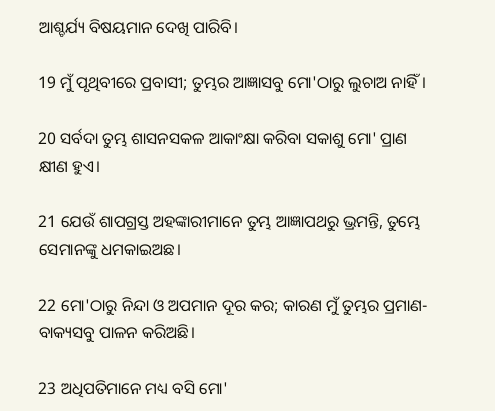ଆଶ୍ଚର୍ଯ୍ୟ ବିଷୟମାନ ଦେଖି ପାରିବି।

19 ମୁଁ ପୃଥିବୀରେ ପ୍ରବାସୀ; ତୁମ୍ଭର ଆଜ୍ଞାସବୁ ମୋ'ଠାରୁ ଲୁଚାଅ ନାହିଁ।

20 ସର୍ବଦା ତୁମ୍ଭ ଶାସନସକଳ ଆକାଂକ୍ଷା କରିବା ସକାଶୁ ମୋ' ପ୍ରାଣ କ୍ଷୀଣ ହୁଏ।

21 ଯେଉଁ ଶାପଗ୍ରସ୍ତ ଅହଙ୍କାରୀମାନେ ତୁମ୍ଭ ଆଜ୍ଞାପଥରୁ ଭ୍ରମନ୍ତି, ତୁମ୍ଭେ ସେମାନଙ୍କୁ ଧମକାଇଅଛ।

22 ମୋ'ଠାରୁ ନିନ୍ଦା ଓ ଅପମାନ ଦୂର କର; କାରଣ ମୁଁ ତୁମ୍ଭର ପ୍ରମାଣ-ବାକ୍ୟସବୁ ପାଳନ କରିଅଛି।

23 ଅଧିପତିମାନେ ମଧ୍ୟ ବସି ମୋ'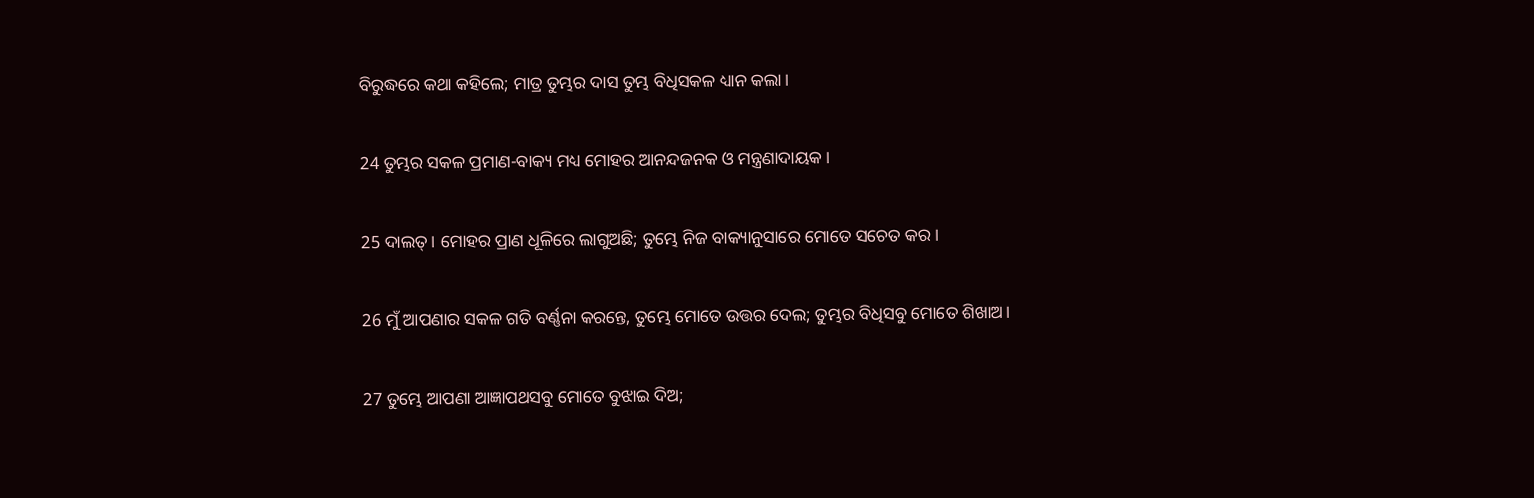ବିରୁଦ୍ଧରେ କଥା କହିଲେ; ମାତ୍ର ତୁମ୍ଭର ଦାସ ତୁମ୍ଭ ବିଧିସକଳ ଧ୍ୟାନ କଲା।

24 ତୁମ୍ଭର ସକଳ ପ୍ରମାଣ-ବାକ୍ୟ ମଧ୍ୟ ମୋହର ଆନନ୍ଦଜନକ ଓ ମନ୍ତ୍ରଣାଦାୟକ।

25 ଦାଲତ୍‍। ମୋହର ପ୍ରାଣ ଧୂଳିରେ ଲାଗୁଅଛି; ତୁମ୍ଭେ ନିଜ ବାକ୍ୟାନୁସାରେ ମୋତେ ସଚେତ କର।

26 ମୁଁ ଆପଣାର ସକଳ ଗତି ବର୍ଣ୍ଣନା କରନ୍ତେ, ତୁମ୍ଭେ ମୋତେ ଉତ୍ତର ଦେଲ; ତୁମ୍ଭର ବିଧିସବୁ ମୋତେ ଶିଖାଅ।

27 ତୁମ୍ଭେ ଆପଣା ଆଜ୍ଞାପଥସବୁ ମୋତେ ବୁଝାଇ ଦିଅ;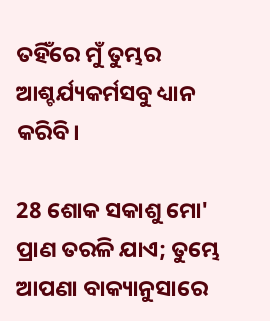ତହିଁରେ ମୁଁ ତୁମ୍ଭର ଆଶ୍ଚର୍ଯ୍ୟକର୍ମସବୁ ଧ୍ୟାନ କରିବି।

28 ଶୋକ ସକାଶୁ ମୋ' ପ୍ରାଣ ତରଳି ଯାଏ; ତୁମ୍ଭେ ଆପଣା ବାକ୍ୟାନୁସାରେ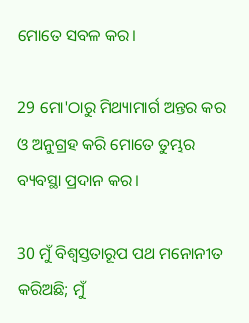ମୋତେ ସବଳ କର।

29 ମୋ'ଠାରୁ ମିଥ୍ୟାମାର୍ଗ ଅନ୍ତର କର ଓ ଅନୁଗ୍ରହ କରି ମୋତେ ତୁମ୍ଭର ବ୍ୟବସ୍ଥା ପ୍ରଦାନ କର।

30 ମୁଁ ବିଶ୍ୱସ୍ତତାରୂପ ପଥ ମନୋନୀତ କରିଅଛି; ମୁଁ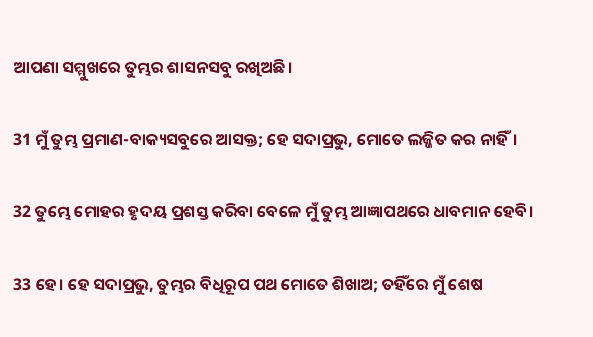ଆପଣା ସମ୍ମୁଖରେ ତୁମ୍ଭର ଶାସନସବୁ ରଖିଅଛି।

31 ମୁଁ ତୁମ୍ଭ ପ୍ରମାଣ-ବାକ୍ୟସବୁରେ ଆସକ୍ତ; ହେ ସଦାପ୍ରଭୁ, ମୋତେ ଲଜ୍ଜିତ କର ନାହିଁ।

32 ତୁମ୍ଭେ ମୋହର ହୃଦୟ ପ୍ରଶସ୍ତ କରିବା ବେଳେ ମୁଁ ତୁମ୍ଭ ଆଜ୍ଞାପଥରେ ଧାବମାନ ହେବି।

33 ହେ। ହେ ସଦାପ୍ରଭୁ, ତୁମ୍ଭର ବିଧିରୂପ ପଥ ମୋତେ ଶିଖାଅ; ତହିଁରେ ମୁଁ ଶେଷ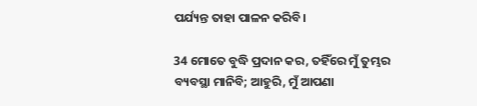ପର୍ଯ୍ୟନ୍ତ ତାହା ପାଳନ କରିବି।

34 ମୋତେ ବୁଦ୍ଧି ପ୍ରଦାନ କର, ତହିଁରେ ମୁଁ ତୁମ୍ଭର ବ୍ୟବସ୍ଥା ମାନିବି; ଆହୁରି, ମୁଁ ଆପଣା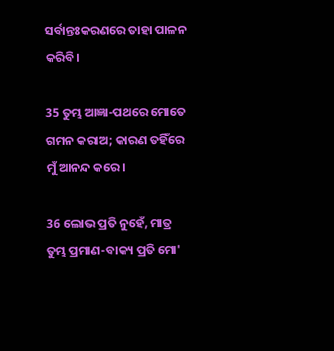ସର୍ବାନ୍ତଃକରଣରେ ତାହା ପାଳନ କରିବି।

35 ତୁମ୍ଭ ଆଜ୍ଞା-ପଥରେ ମୋତେ ଗମନ କରାଅ; କାରଣ ତହିଁରେ ମୁଁ ଆନନ୍ଦ କରେ।

36 ଲୋଭ ପ୍ରତି ନୁହେଁ, ମାତ୍ର ତୁମ୍ଭ ପ୍ରମାଣ-ବାକ୍ୟ ପ୍ରତି ମୋ'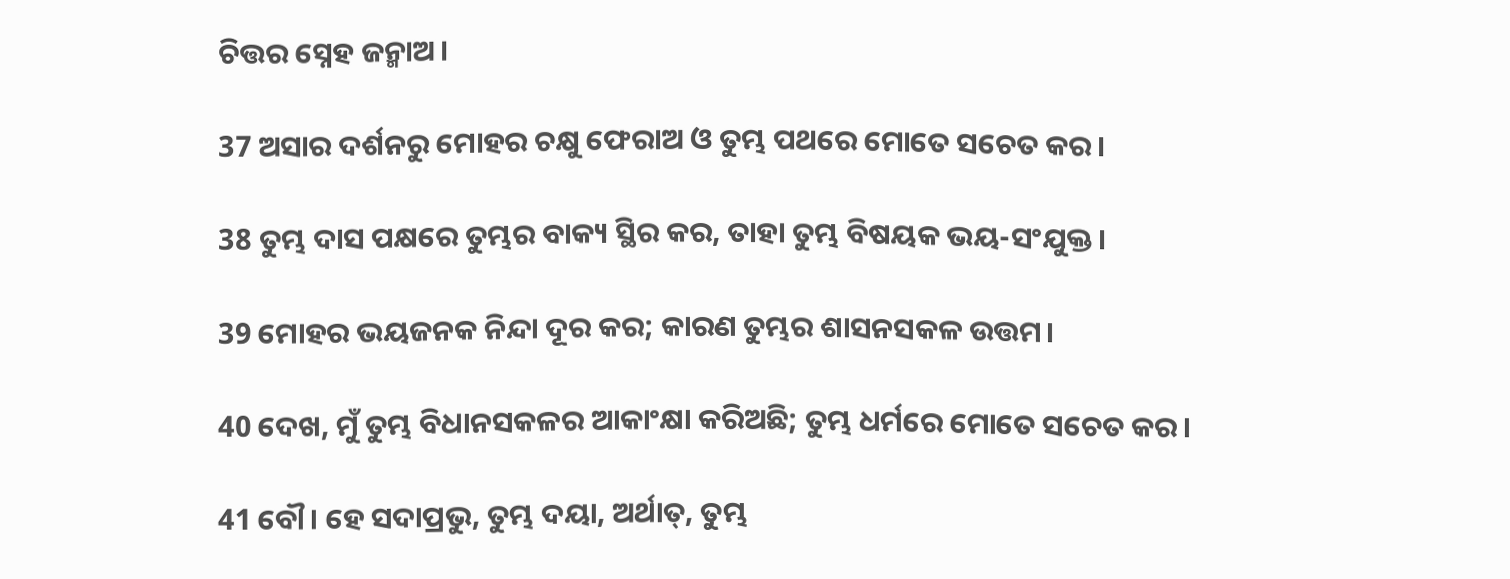ଚିତ୍ତର ସ୍ନେହ ଜନ୍ମାଅ।

37 ଅସାର ଦର୍ଶନରୁ ମୋହର ଚକ୍ଷୁ ଫେରାଅ ଓ ତୁମ୍ଭ ପଥରେ ମୋତେ ସଚେତ କର।

38 ତୁମ୍ଭ ଦାସ ପକ୍ଷରେ ତୁମ୍ଭର ବାକ୍ୟ ସ୍ଥିର କର, ତାହା ତୁମ୍ଭ ବିଷୟକ ଭୟ-ସଂଯୁକ୍ତ।

39 ମୋହର ଭୟଜନକ ନିନ୍ଦା ଦୂର କର; କାରଣ ତୁମ୍ଭର ଶାସନସକଳ ଉତ୍ତମ।

40 ଦେଖ, ମୁଁ ତୁମ୍ଭ ବିଧାନସକଳର ଆକାଂକ୍ଷା କରିଅଛି; ତୁମ୍ଭ ଧର୍ମରେ ମୋତେ ସଚେତ କର।

41 ବୌ। ହେ ସଦାପ୍ରଭୁ, ତୁମ୍ଭ ଦୟା, ଅର୍ଥାତ୍‍, ତୁମ୍ଭ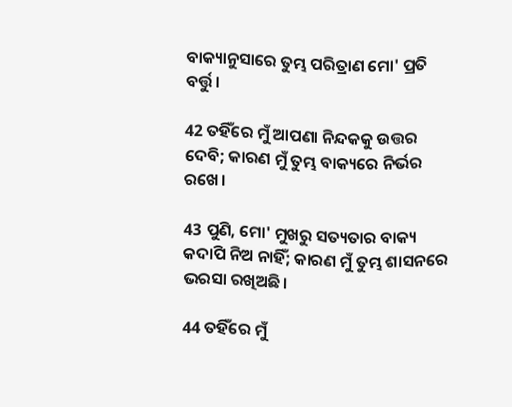ବାକ୍ୟାନୁସାରେ ତୁମ୍ଭ ପରିତ୍ରାଣ ମୋ' ପ୍ରତି ବର୍ତ୍ତୁ।

42 ତହିଁରେ ମୁଁ ଆପଣା ନିନ୍ଦକକୁ ଉତ୍ତର ଦେବି; କାରଣ ମୁଁ ତୁମ୍ଭ ବାକ୍ୟରେ ନିର୍ଭର ରଖେ।

43 ପୁଣି, ମୋ' ମୁଖରୁ ସତ୍ୟତାର ବାକ୍ୟ କଦାପି ନିଅ ନାହିଁ; କାରଣ ମୁଁ ତୁମ୍ଭ ଶାସନରେ ଭରସା ରଖିଅଛି।

44 ତହିଁରେ ମୁଁ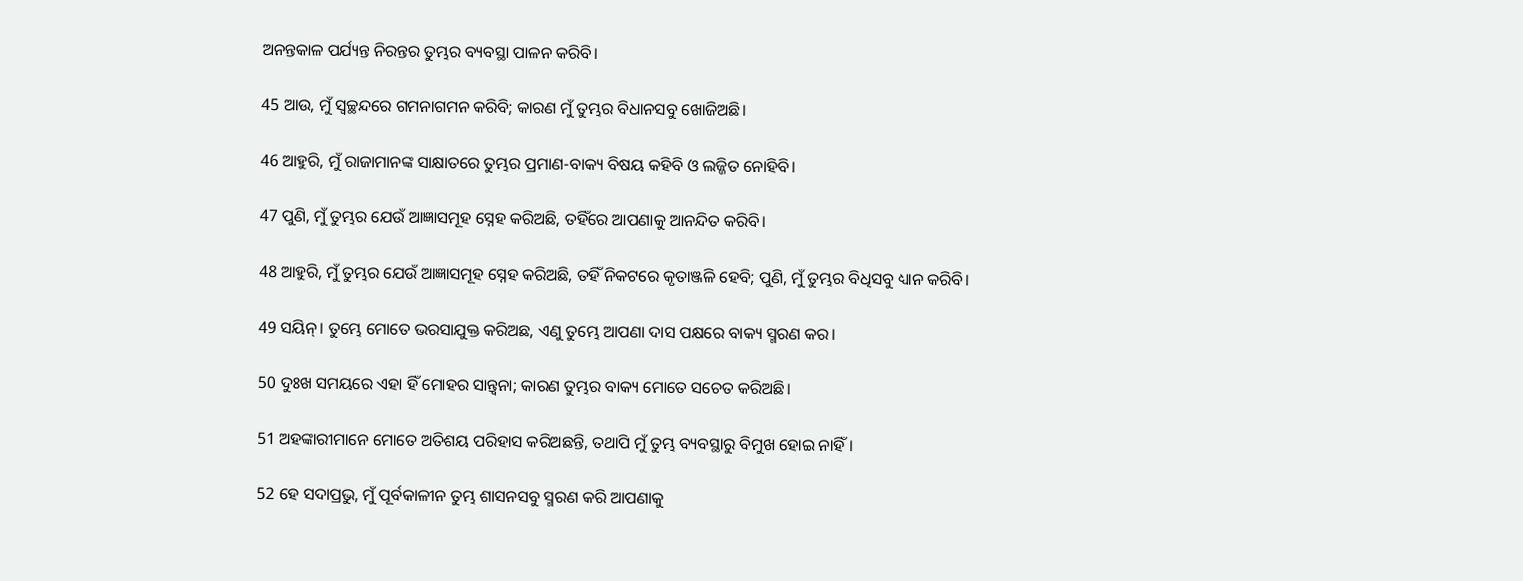ଅନନ୍ତକାଳ ପର୍ଯ୍ୟନ୍ତ ନିରନ୍ତର ତୁମ୍ଭର ବ୍ୟବସ୍ଥା ପାଳନ କରିବି।

45 ଆଉ, ମୁଁ ସ୍ୱଚ୍ଛନ୍ଦରେ ଗମନାଗମନ କରିବି; କାରଣ ମୁଁ ତୁମ୍ଭର ବିଧାନସବୁ ଖୋଜିଅଛି।

46 ଆହୁରି, ମୁଁ ରାଜାମାନଙ୍କ ସାକ୍ଷାତରେ ତୁମ୍ଭର ପ୍ରମାଣ-ବାକ୍ୟ ବିଷୟ କହିବି ଓ ଲଜ୍ଜିତ ନୋହିବି।

47 ପୁଣି, ମୁଁ ତୁମ୍ଭର ଯେଉଁ ଆଜ୍ଞାସମୂହ ସ୍ନେହ କରିଅଛି, ତହିଁରେ ଆପଣାକୁ ଆନନ୍ଦିତ କରିବି।

48 ଆହୁରି, ମୁଁ ତୁମ୍ଭର ଯେଉଁ ଆଜ୍ଞାସମୂହ ସ୍ନେହ କରିଅଛି, ତହିଁ ନିକଟରେ କୃତାଞ୍ଜଳି ହେବି; ପୁଣି, ମୁଁ ତୁମ୍ଭର ବିଧିସବୁ ଧ୍ୟାନ କରିବି।

49 ସୟିନ୍‍। ତୁମ୍ଭେ ମୋତେ ଭରସାଯୁକ୍ତ କରିଅଛ, ଏଣୁ ତୁମ୍ଭେ ଆପଣା ଦାସ ପକ୍ଷରେ ବାକ୍ୟ ସ୍ମରଣ କର।

50 ଦୁଃଖ ସମୟରେ ଏହା ହିଁ ମୋହର ସାନ୍ତ୍ୱନା; କାରଣ ତୁମ୍ଭର ବାକ୍ୟ ମୋତେ ସଚେତ କରିଅଛି।

51 ଅହଙ୍କାରୀମାନେ ମୋତେ ଅତିଶୟ ପରିହାସ କରିଅଛନ୍ତି, ତଥାପି ମୁଁ ତୁମ୍ଭ ବ୍ୟବସ୍ଥାରୁ ବିମୁଖ ହୋଇ ନାହିଁ।

52 ହେ ସଦାପ୍ରଭୁ, ମୁଁ ପୂର୍ବକାଳୀନ ତୁମ୍ଭ ଶାସନସବୁ ସ୍ମରଣ କରି ଆପଣାକୁ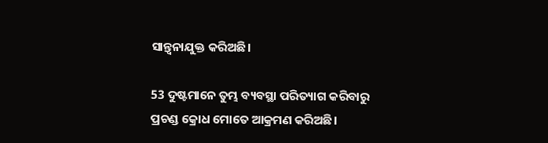ସାନ୍ତ୍ୱନାଯୁକ୍ତ କରିଅଛି।

53 ଦୁଷ୍ଟମାନେ ତୁମ୍ଭ ବ୍ୟବସ୍ଥା ପରିତ୍ୟାଗ କରିବାରୁ ପ୍ରଚଣ୍ଡ କ୍ରୋଧ ମୋତେ ଆକ୍ରମଣ କରିଅଛି।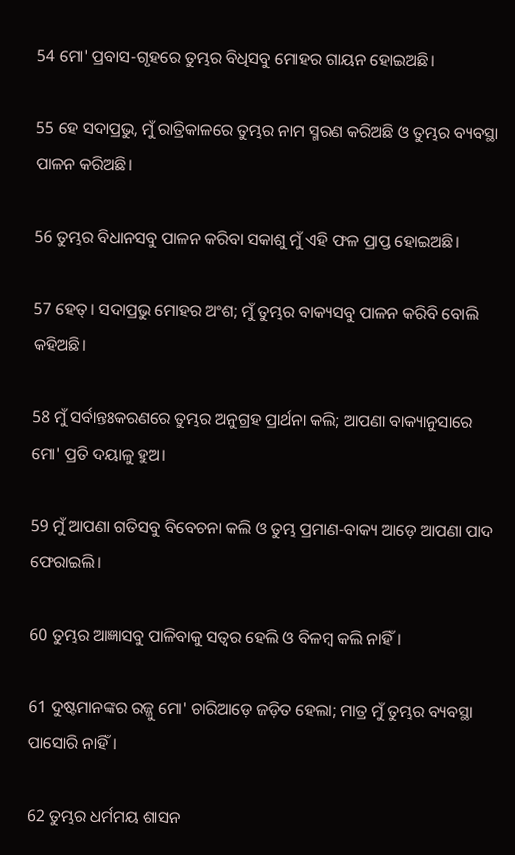54 ମୋ' ପ୍ରବାସ-ଗୃହରେ ତୁମ୍ଭର ବିଧିସବୁ ମୋହର ଗାୟନ ହୋଇଅଛି।

55 ହେ ସଦାପ୍ରଭୁ, ମୁଁ ରାତ୍ରିକାଳରେ ତୁମ୍ଭର ନାମ ସ୍ମରଣ କରିଅଛି ଓ ତୁମ୍ଭର ବ୍ୟବସ୍ଥା ପାଳନ କରିଅଛି।

56 ତୁମ୍ଭର ବିଧାନସବୁ ପାଳନ କରିବା ସକାଶୁ ମୁଁ ଏହି ଫଳ ପ୍ରାପ୍ତ ହୋଇଅଛି।

57 ହେତ୍‍। ସଦାପ୍ରଭୁ ମୋହର ଅଂଶ; ମୁଁ ତୁମ୍ଭର ବାକ୍ୟସବୁ ପାଳନ କରିବି ବୋଲି କହିଅଛି।

58 ମୁଁ ସର୍ବାନ୍ତଃକରଣରେ ତୁମ୍ଭର ଅନୁଗ୍ରହ ପ୍ରାର୍ଥନା କଲି; ଆପଣା ବାକ୍ୟାନୁସାରେ ମୋ' ପ୍ରତି ଦୟାଳୁ ହୁଅ।

59 ମୁଁ ଆପଣା ଗତିସବୁ ବିବେଚନା କଲି ଓ ତୁମ୍ଭ ପ୍ରମାଣ-ବାକ୍ୟ ଆଡ଼େ ଆପଣା ପାଦ ଫେରାଇଲି।

60 ତୁମ୍ଭର ଆଜ୍ଞାସବୁ ପାଳିବାକୁ ସତ୍ୱର ହେଲି ଓ ବିଳମ୍ବ କଲି ନାହିଁ।

61 ଦୁଷ୍ଟମାନଙ୍କର ରଜ୍ଜୁ ମୋ' ଚାରିଆଡ଼େ ଜଡ଼ିତ ହେଲା; ମାତ୍ର ମୁଁ ତୁମ୍ଭର ବ୍ୟବସ୍ଥା ପାସୋରି ନାହିଁ।

62 ତୁମ୍ଭର ଧର୍ମମୟ ଶାସନ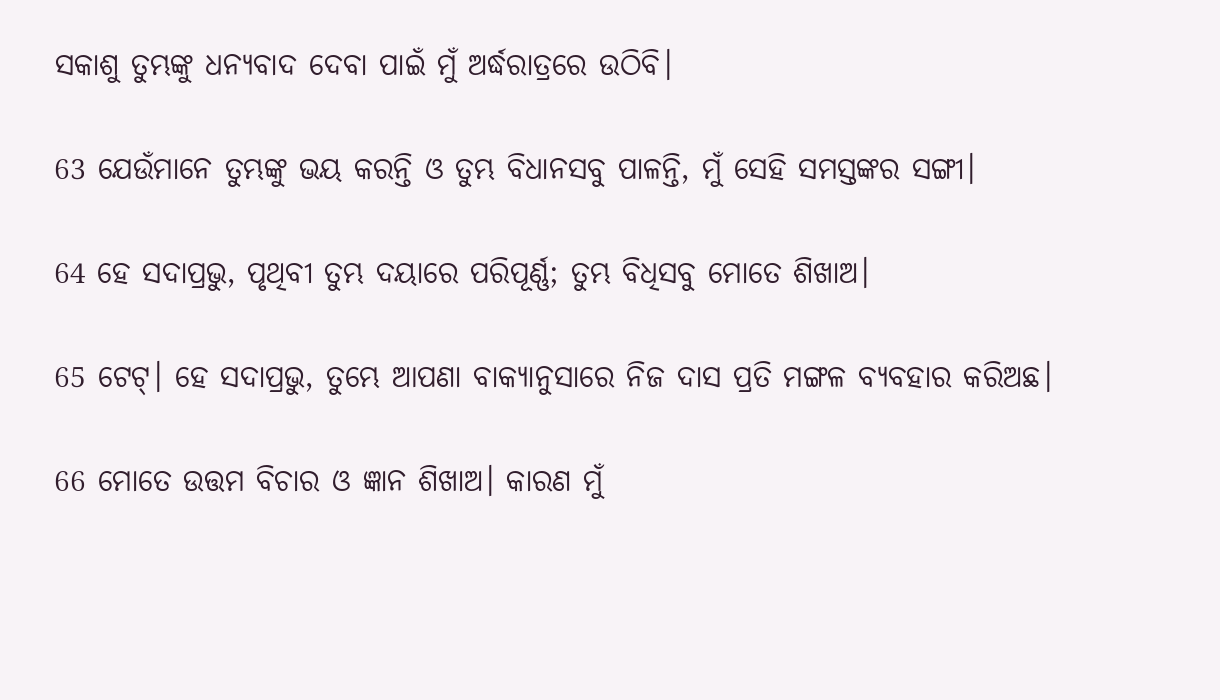ସକାଶୁ ତୁମ୍ଭଙ୍କୁ ଧନ୍ୟବାଦ ଦେବା ପାଇଁ ମୁଁ ଅର୍ଦ୍ଧରାତ୍ରରେ ଉଠିବି।

63 ଯେଉଁମାନେ ତୁମ୍ଭଙ୍କୁ ଭୟ କରନ୍ତି ଓ ତୁମ୍ଭ ବିଧାନସବୁ ପାଳନ୍ତି, ମୁଁ ସେହି ସମସ୍ତଙ୍କର ସଙ୍ଗୀ।

64 ହେ ସଦାପ୍ରଭୁ, ପୃଥିବୀ ତୁମ୍ଭ ଦୟାରେ ପରିପୂର୍ଣ୍ଣ; ତୁମ୍ଭ ବିଧିସବୁ ମୋତେ ଶିଖାଅ।

65 ଟେଟ୍‍। ହେ ସଦାପ୍ରଭୁ, ତୁମ୍ଭେ ଆପଣା ବାକ୍ୟାନୁସାରେ ନିଜ ଦାସ ପ୍ରତି ମଙ୍ଗଳ ବ୍ୟବହାର କରିଅଛ।

66 ମୋତେ ଉତ୍ତମ ବିଚାର ଓ ଜ୍ଞାନ ଶିଖାଅ। କାରଣ ମୁଁ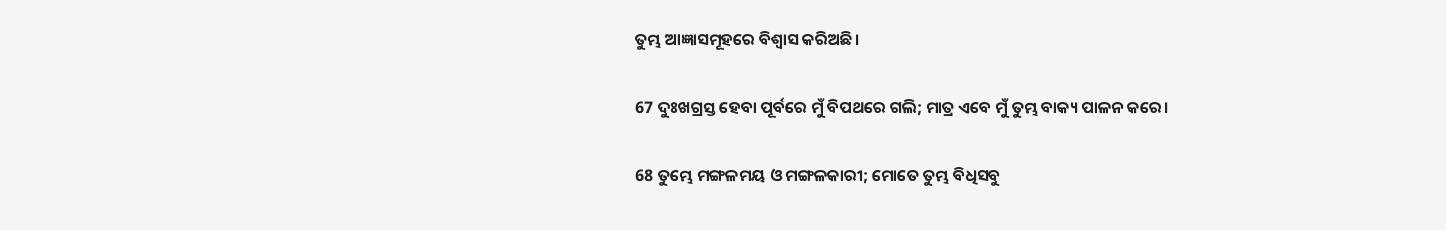ତୁମ୍ଭ ଆଜ୍ଞାସମୂହରେ ବିଶ୍ୱାସ କରିଅଛି।

67 ଦୁଃଖଗ୍ରସ୍ତ ହେବା ପୂର୍ବରେ ମୁଁ ବିପଥରେ ଗଲି; ମାତ୍ର ଏବେ ମୁଁ ତୁମ୍ଭ ବାକ୍ୟ ପାଳନ କରେ।

68 ତୁମ୍ଭେ ମଙ୍ଗଳମୟ ଓ ମଙ୍ଗଳକାରୀ; ମୋତେ ତୁମ୍ଭ ବିଧିସବୁ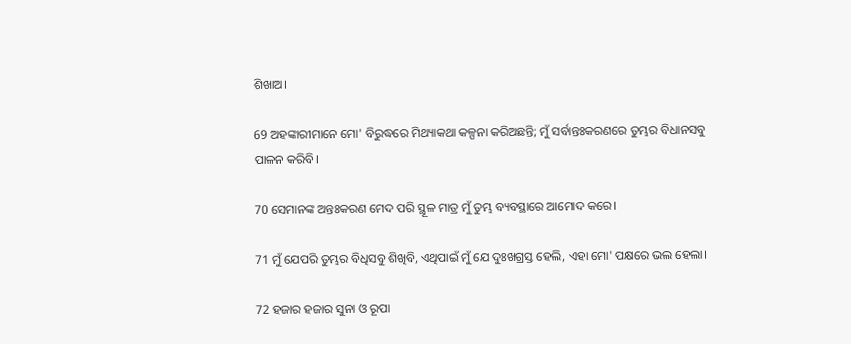ଶିଖାଅ।

69 ଅହଙ୍କାରୀମାନେ ମୋ' ବିରୁଦ୍ଧରେ ମିଥ୍ୟାକଥା କଳ୍ପନା କରିଅଛନ୍ତି; ମୁଁ ସର୍ବାନ୍ତଃକରଣରେ ତୁମ୍ଭର ବିଧାନସବୁ ପାଳନ କରିବି।

70 ସେମାନଙ୍କ ଅନ୍ତଃକରଣ ମେଦ ପରି ସ୍ଥୂଳ ମାତ୍ର ମୁଁ ତୁମ୍ଭ ବ୍ୟବସ୍ଥାରେ ଆମୋଦ କରେ।

71 ମୁଁ ଯେପରି ତୁମ୍ଭର ବିଧିସବୁ ଶିଖିବି, ଏଥିପାଇଁ ମୁଁ ଯେ ଦୁଃଖଗ୍ରସ୍ତ ହେଲି, ଏହା ମୋ' ପକ୍ଷରେ ଭଲ ହେଲା।

72 ହଜାର ହଜାର ସୁନା ଓ ରୂପା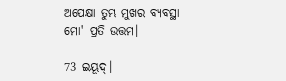ଅପେକ୍ଷା ତୁମ୍ଭ ମୁଖର ବ୍ୟବସ୍ଥା ମୋ' ପ୍ରତି ଉତ୍ତମ।

73 ଇୟୂଦ୍‍।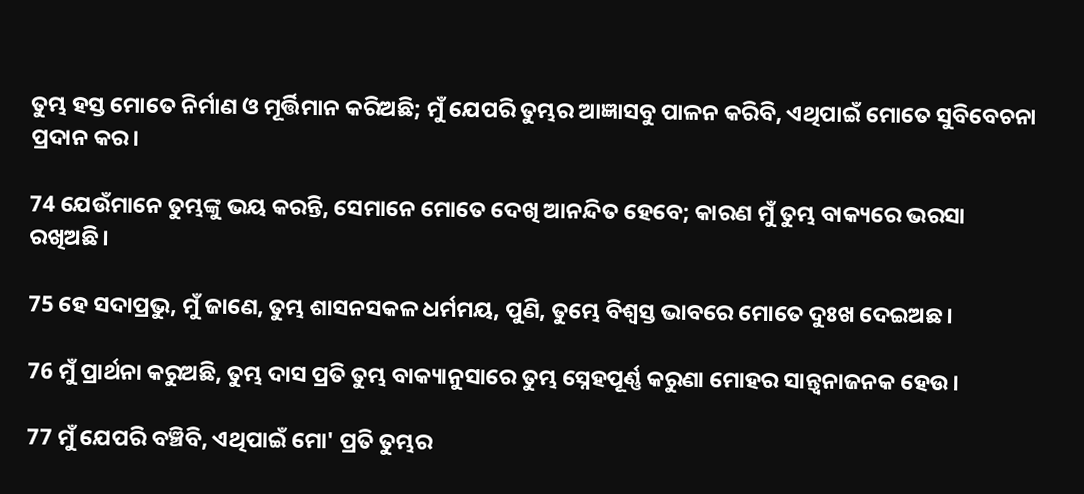ତୁମ୍ଭ ହସ୍ତ ମୋତେ ନିର୍ମାଣ ଓ ମୂର୍ତ୍ତିମାନ କରିଅଛି; ମୁଁ ଯେପରି ତୁମ୍ଭର ଆଜ୍ଞାସବୁ ପାଳନ କରିବି, ଏଥିପାଇଁ ମୋତେ ସୁବିବେଚନା ପ୍ରଦାନ କର।

74 ଯେଉଁମାନେ ତୁମ୍ଭଙ୍କୁ ଭୟ କରନ୍ତି, ସେମାନେ ମୋତେ ଦେଖି ଆନନ୍ଦିତ ହେବେ; କାରଣ ମୁଁ ତୁମ୍ଭ ବାକ୍ୟରେ ଭରସା ରଖିଅଛି।

75 ହେ ସଦାପ୍ରଭୁ, ମୁଁ ଜାଣେ, ତୁମ୍ଭ ଶାସନସକଳ ଧର୍ମମୟ, ପୁଣି, ତୁମ୍ଭେ ବିଶ୍ୱସ୍ତ ଭାବରେ ମୋତେ ଦୁଃଖ ଦେଇଅଛ।

76 ମୁଁ ପ୍ରାର୍ଥନା କରୁଅଛି, ତୁମ୍ଭ ଦାସ ପ୍ରତି ତୁମ୍ଭ ବାକ୍ୟାନୁସାରେ ତୁମ୍ଭ ସ୍ନେହପୂର୍ଣ୍ଣ କରୁଣା ମୋହର ସାନ୍ତ୍ୱନାଜନକ ହେଉ।

77 ମୁଁ ଯେପରି ବଞ୍ଚିବି, ଏଥିପାଇଁ ମୋ' ପ୍ରତି ତୁମ୍ଭର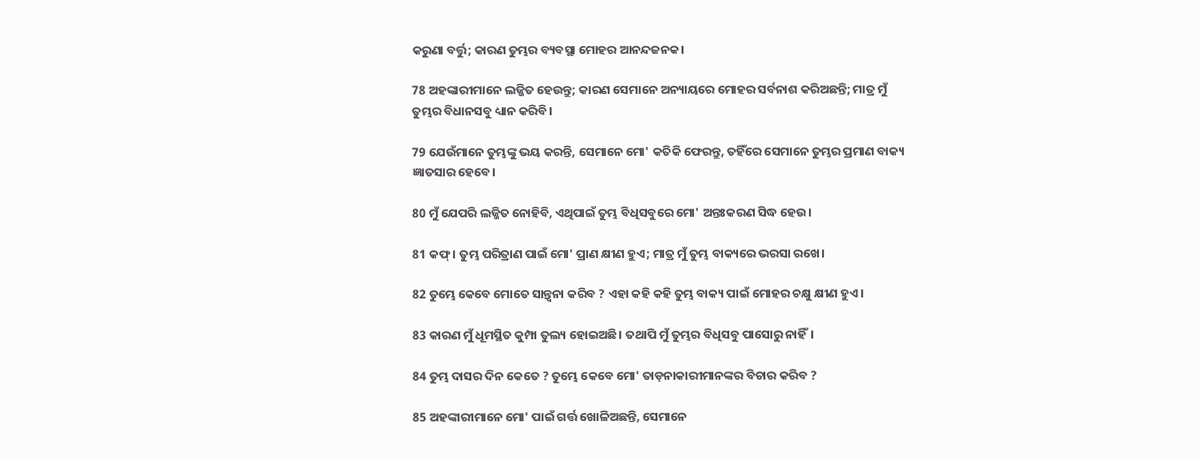କରୁଣା ବର୍ତ୍ତୁ; କାରଣ ତୁମ୍ଭର ବ୍ୟବସ୍ଥା ମୋହର ଆନନ୍ଦଜନକ।

78 ଅହଙ୍କାରୀମାନେ ଲଜ୍ଜିତ ହେଉନ୍ତୁ; କାରଣ ସେମାନେ ଅନ୍ୟାୟରେ ମୋହର ସର୍ବନାଶ କରିଅଛନ୍ତି; ମାତ୍ର ମୁଁ ତୁମ୍ଭର ବିଧାନସବୁ ଧ୍ୟାନ କରିବି।

79 ଯେଉଁମାନେ ତୁମ୍ଭଙ୍କୁ ଭୟ କରନ୍ତି, ସେମାନେ ମୋ' କତିକି ଫେରନ୍ତୁ, ତହିଁରେ ସେମାନେ ତୁମ୍ଭର ପ୍ରମାଣ ବାକ୍ୟ ଜ୍ଞାତସାର ହେବେ।

80 ମୁଁ ଯେପରି ଲଜ୍ଜିତ ନୋହିବି, ଏଥିପାଇଁ ତୁମ୍ଭ ବିଧିସବୁରେ ମୋ' ଅନ୍ତଃକରଣ ସିଦ୍ଧ ହେଉ।

81 କଫ୍‍। ତୁମ୍ଭ ପରିତ୍ରାଣ ପାଇଁ ମୋ' ପ୍ରାଣ କ୍ଷୀଣ ହୁଏ; ମାତ୍ର ମୁଁ ତୁମ୍ଭ ବାକ୍ୟରେ ଭରସା ରଖେ।

82 ତୁମ୍ଭେ କେବେ ମୋତେ ସାନ୍ତ୍ୱନା କରିବ ? ଏହା କହି କହି ତୁମ୍ଭ ବାକ୍ୟ ପାଇଁ ମୋହର ଚକ୍ଷୁ କ୍ଷୀଣ ହୁଏ।

83 କାରଣ ମୁଁ ଧୂମସ୍ଥିତ କୁମ୍ପା ତୁଲ୍ୟ ହୋଇଅଛି। ତଥାପି ମୁଁ ତୁମ୍ଭର ବିଧିସବୁ ପାସୋରୁ ନାହିଁ।

84 ତୁମ୍ଭ ଦାସର ଦିନ କେତେ ? ତୁମ୍ଭେ କେବେ ମୋ' ତାଡ଼ନାକାରୀମାନଙ୍କର ବିଚାର କରିବ ?

85 ଅହଙ୍କାରୀମାନେ ମୋ' ପାଇଁ ଗର୍ତ୍ତ ଖୋଳିଅଛନ୍ତି, ସେମାନେ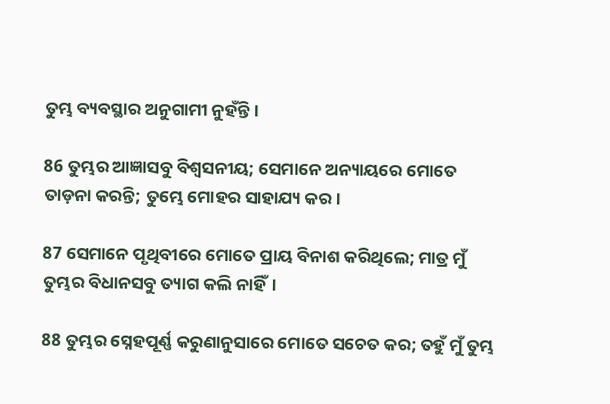ତୁମ୍ଭ ବ୍ୟବସ୍ଥାର ଅନୁଗାମୀ ନୁହଁନ୍ତି।

86 ତୁମ୍ଭର ଆଜ୍ଞାସବୁ ବିଶ୍ୱସନୀୟ; ସେମାନେ ଅନ୍ୟାୟରେ ମୋତେ ତାଡ଼ନା କରନ୍ତି; ତୁମ୍ଭେ ମୋହର ସାହାଯ୍ୟ କର।

87 ସେମାନେ ପୃଥିବୀରେ ମୋତେ ପ୍ରାୟ ବିନାଶ କରିଥିଲେ; ମାତ୍ର ମୁଁ ତୁମ୍ଭର ବିଧାନସବୁ ତ୍ୟାଗ କଲି ନାହିଁ।

88 ତୁମ୍ଭର ସ୍ନେହପୂର୍ଣ୍ଣ କରୁଣାନୁସାରେ ମୋତେ ସଚେତ କର; ତହୁଁ ମୁଁ ତୁମ୍ଭ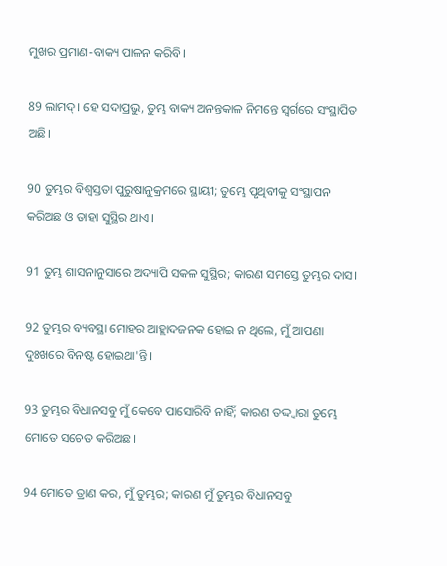ମୁଖର ପ୍ରମାଣ-ବାକ୍ୟ ପାଳନ କରିବି।

89 ଲାମଦ୍‍। ହେ ସଦାପ୍ରଭୁ, ତୁମ୍ଭ ବାକ୍ୟ ଅନନ୍ତକାଳ ନିମନ୍ତେ ସ୍ୱର୍ଗରେ ସଂସ୍ଥାପିତ ଅଛି।

90 ତୁମ୍ଭର ବିଶ୍ୱସ୍ତତା ପୁରୁଷାନୁକ୍ରମରେ ସ୍ଥାୟୀ; ତୁମ୍ଭେ ପୃଥିବୀକୁ ସଂସ୍ଥାପନ କରିଅଛ ଓ ତାହା ସୁସ୍ଥିର ଥାଏ।

91 ତୁମ୍ଭ ଶାସନାନୁସାରେ ଅଦ୍ୟାପି ସକଳ ସୁସ୍ଥିର; କାରଣ ସମସ୍ତେ ତୁମ୍ଭର ଦାସ।

92 ତୁମ୍ଭର ବ୍ୟବସ୍ଥା ମୋହର ଆହ୍ଲାଦଜନକ ହୋଇ ନ ଥିଲେ, ମୁଁ ଆପଣା ଦୁଃଖରେ ବିନଷ୍ଟ ହୋଇଥା'ନ୍ତି।

93 ତୁମ୍ଭର ବିଧାନସବୁ ମୁଁ କେବେ ପାସୋରିବି ନାହିଁ; କାରଣ ତଦ୍ଦ୍ୱାରା ତୁମ୍ଭେ ମୋତେ ସଚେତ କରିଅଛ।

94 ମୋତେ ତ୍ରାଣ କର, ମୁଁ ତୁମ୍ଭର; କାରଣ ମୁଁ ତୁମ୍ଭର ବିଧାନସବୁ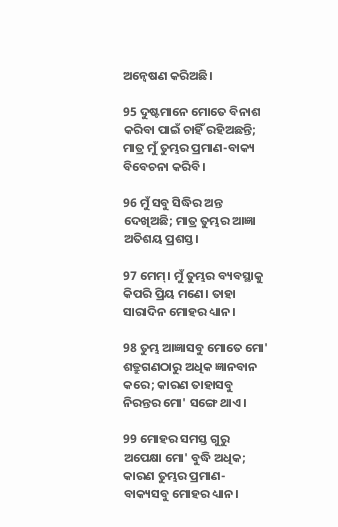ଅନ୍ୱେଷଣ କରିଅଛି।

95 ଦୁଷ୍ଟମାନେ ମୋତେ ବିନାଶ କରିବା ପାଇଁ ଚାହିଁ ରହିଅଛନ୍ତି; ମାତ୍ର ମୁଁ ତୁମ୍ଭର ପ୍ରମାଣ-ବାକ୍ୟ ବିବେଚନା କରିବି।

96 ମୁଁ ସବୁ ସିଦ୍ଧିର ଅନ୍ତ ଦେଖିଅଛି; ମାତ୍ର ତୁମ୍ଭର ଆଜ୍ଞା ଅତିଶୟ ପ୍ରଶସ୍ତ।

97 ମେମ୍‍। ମୁଁ ତୁମ୍ଭର ବ୍ୟବସ୍ଥାକୁ କିପରି ପ୍ରିୟ ମଣେ। ତାହା ସାରାଦିନ ମୋହର ଧ୍ୟାନ।

98 ତୁମ୍ଭ ଆଜ୍ଞାସବୁ ମୋତେ ମୋ' ଶତ୍ରୁଗଣଠାରୁ ଅଧିକ ଜ୍ଞାନବାନ କରେ; କାରଣ ତାହାସବୁ ନିରନ୍ତର ମୋ' ସଙ୍ଗେ ଥାଏ।

99 ମୋହର ସମସ୍ତ ଗୁରୁ ଅପେକ୍ଷା ମୋ' ବୁଦ୍ଧି ଅଧିକ; କାରଣ ତୁମ୍ଭର ପ୍ରମାଣ-ବାକ୍ୟସବୁ ମୋହର ଧ୍ୟାନ।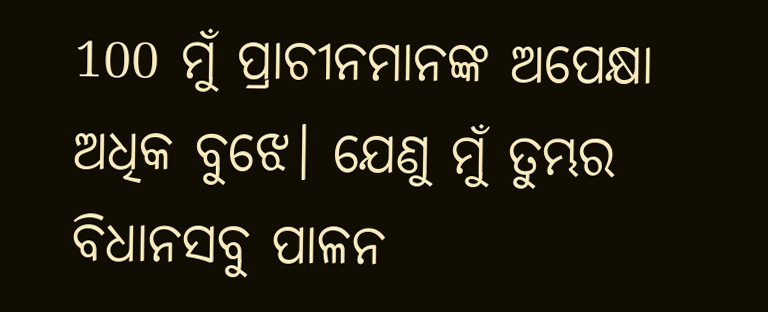100 ମୁଁ ପ୍ରାଚୀନମାନଙ୍କ ଅପେକ୍ଷା ଅଧିକ ବୁଝେ। ଯେଣୁ ମୁଁ ତୁମ୍ଭର ବିଧାନସବୁ ପାଳନ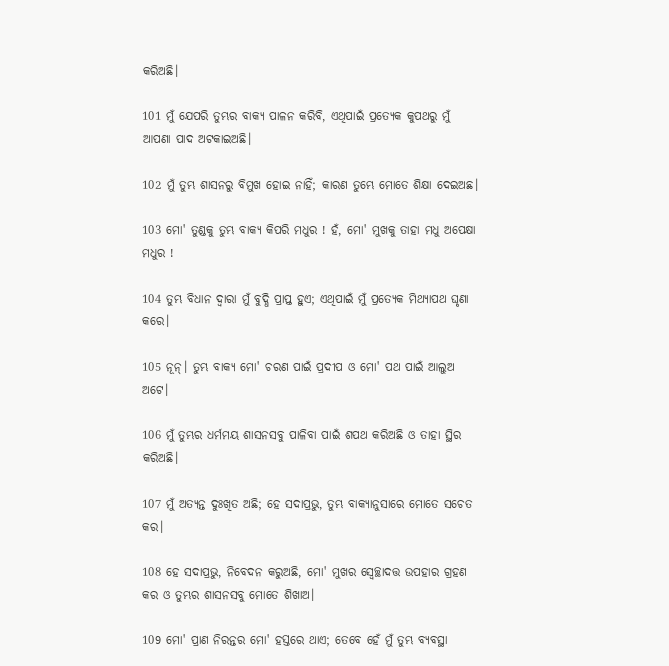କରିଅଛି।

101 ମୁଁ ଯେପରି ତୁମ୍ଭର ବାକ୍ୟ ପାଳନ କରିବି, ଏଥିପାଇଁ ପ୍ରତ୍ୟେକ କୁପଥରୁ ମୁଁ ଆପଣା ପାଦ ଅଟକାଇଅଛି।

102 ମୁଁ ତୁମ୍ଭ ଶାସନରୁ ବିମୁଖ ହୋଇ ନାହିଁ; କାରଣ ତୁମ୍ଭେ ମୋତେ ଶିକ୍ଷା ଦେଇଅଛ।

103 ମୋ' ତୁଣ୍ଡକୁ ତୁମ୍ଭ ବାକ୍ୟ କିପରି ମଧୁର ! ହଁ, ମୋ' ମୁଖକୁ ତାହା ମଧୁ ଅପେକ୍ଷା ମଧୁର !

104 ତୁମ୍ଭ ବିଧାନ ଦ୍ୱାରା ମୁଁ ବୁଦ୍ଧି ପ୍ରାପ୍ତ ହୁଏ; ଏଥିପାଇଁ ମୁଁ ପ୍ରତ୍ୟେକ ମିଥ୍ୟାପଥ ଘୃଣା କରେ।

105 ନୂନ୍‍। ତୁମ୍ଭ ବାକ୍ୟ ମୋ' ଚରଣ ପାଇଁ ପ୍ରଦୀପ ଓ ମୋ' ପଥ ପାଇଁ ଆଲୁଅ ଅଟେ।

106 ମୁଁ ତୁମ୍ଭର ଧର୍ମମୟ ଶାସନସବୁ ପାଳିବା ପାଇଁ ଶପଥ କରିଅଛି ଓ ତାହା ସ୍ଥିର କରିଅଛି।

107 ମୁଁ ଅତ୍ୟନ୍ତ ଦୁଃଖିତ ଅଛି; ହେ ସଦାପ୍ରଭୁ, ତୁମ୍ଭ ବାକ୍ୟାନୁସାରେ ମୋତେ ସଚେତ କର।

108 ହେ ସଦାପ୍ରଭୁ, ନିବେଦନ କରୁଅଛି, ମୋ' ମୁଖର ସ୍ୱେଚ୍ଛାଦତ୍ତ ଉପହାର ଗ୍ରହଣ କର ଓ ତୁମ୍ଭର ଶାସନସବୁ ମୋତେ ଶିଖାଅ।

109 ମୋ' ପ୍ରାଣ ନିରନ୍ତର ମୋ' ହସ୍ତରେ ଥାଏ; ତେବେ ହେଁ ମୁଁ ତୁମ୍ଭ ବ୍ୟବସ୍ଥା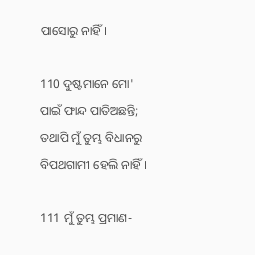ପାସୋରୁ ନାହିଁ।

110 ଦୁଷ୍ଟମାନେ ମୋ' ପାଇଁ ଫାନ୍ଦ ପାତିଅଛନ୍ତି; ତଥାପି ମୁଁ ତୁମ୍ଭ ବିଧାନରୁ ବିପଥଗାମୀ ହେଲି ନାହିଁ।

111 ମୁଁ ତୁମ୍ଭ ପ୍ରମାଣ-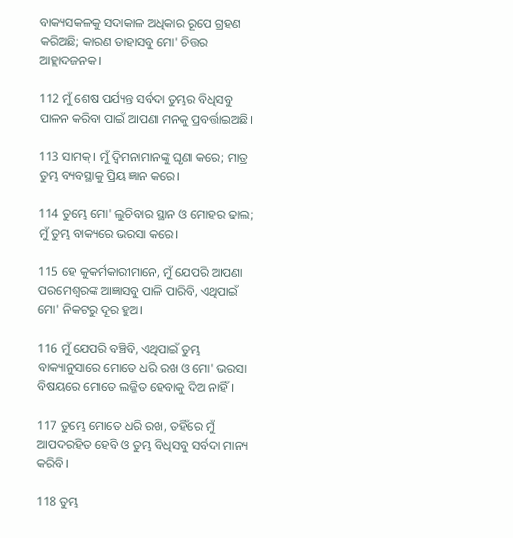ବାକ୍ୟସକଳକୁ ସଦାକାଳ ଅଧିକାର ରୂପେ ଗ୍ରହଣ କରିଅଛି; କାରଣ ତାହାସବୁ ମୋ' ଚିତ୍ତର ଆହ୍ଲାଦଜନକ।

112 ମୁଁ ଶେଷ ପର୍ଯ୍ୟନ୍ତ ସର୍ବଦା ତୁମ୍ଭର ବିଧିସବୁ ପାଳନ କରିବା ପାଇଁ ଆପଣା ମନକୁ ପ୍ରବର୍ତ୍ତାଇଅଛି।

113 ସାମକ୍‍। ମୁଁ ଦ୍ୱିମନାମାନଙ୍କୁ ଘୃଣା କରେ; ମାତ୍ର ତୁମ୍ଭ ବ୍ୟବସ୍ଥାକୁ ପ୍ରିୟ ଜ୍ଞାନ କରେ।

114 ତୁମ୍ଭେ ମୋ' ଲୁଚିବାର ସ୍ଥାନ ଓ ମୋହର ଢାଲ; ମୁଁ ତୁମ୍ଭ ବାକ୍ୟରେ ଭରସା କରେ।

115 ହେ କୁକର୍ମକାରୀମାନେ, ମୁଁ ଯେପରି ଆପଣା ପରମେଶ୍ୱରଙ୍କ ଆଜ୍ଞାସବୁ ପାଳି ପାରିବି, ଏଥିପାଇଁ ମୋ' ନିକଟରୁ ଦୂର ହୁଅ।

116 ମୁଁ ଯେପରି ବଞ୍ଚିବି, ଏଥିପାଇଁ ତୁମ୍ଭ ବାକ୍ୟାନୁସାରେ ମୋତେ ଧରି ରଖ ଓ ମୋ' ଭରସା ବିଷୟରେ ମୋତେ ଲଜ୍ଜିତ ହେବାକୁ ଦିଅ ନାହିଁ।

117 ତୁମ୍ଭେ ମୋତେ ଧରି ରଖ, ତହିଁରେ ମୁଁ ଆପଦରହିତ ହେବି ଓ ତୁମ୍ଭ ବିଧିସବୁ ସର୍ବଦା ମାନ୍ୟ କରିବି।

118 ତୁମ୍ଭ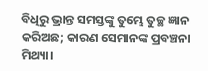ବିଧିରୁ ଭ୍ରାନ୍ତ ସମସ୍ତଙ୍କୁ ତୁମ୍ଭେ ତୁଚ୍ଛ ଜ୍ଞାନ କରିଅଛ; କାରଣ ସେମାନଙ୍କ ପ୍ରବଞ୍ଚନା ମିଥ୍ୟା।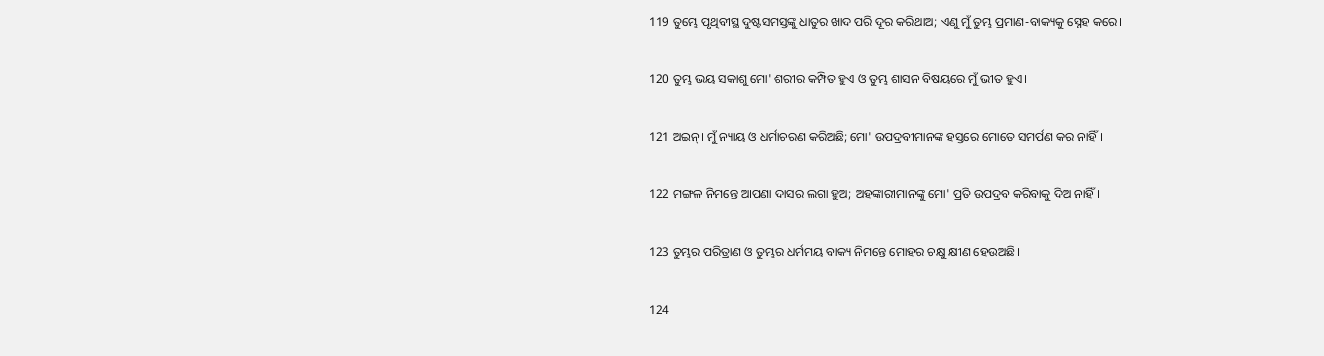119 ତୁମ୍ଭେ ପୃଥିବୀସ୍ଥ ଦୁଷ୍ଟସମସ୍ତଙ୍କୁ ଧାତୁର ଖାଦ ପରି ଦୂର କରିଥାଅ; ଏଣୁ ମୁଁ ତୁମ୍ଭ ପ୍ରମାଣ-ବାକ୍ୟକୁ ସ୍ନେହ କରେ।

120 ତୁମ୍ଭ ଭୟ ସକାଶୁ ମୋ' ଶରୀର କମ୍ପିତ ହୁଏ ଓ ତୁମ୍ଭ ଶାସନ ବିଷୟରେ ମୁଁ ଭୀତ ହୁଏ।

121 ଅଇନ୍‍। ମୁଁ ନ୍ୟାୟ ଓ ଧର୍ମାଚରଣ କରିଅଛି; ମୋ' ଉପଦ୍ରବୀମାନଙ୍କ ହସ୍ତରେ ମୋତେ ସମର୍ପଣ କର ନାହିଁ।

122 ମଙ୍ଗଳ ନିମନ୍ତେ ଆପଣା ଦାସର ଲଗା ହୁଅ; ଅହଙ୍କାରୀମାନଙ୍କୁ ମୋ' ପ୍ରତି ଉପଦ୍ରବ କରିବାକୁ ଦିଅ ନାହିଁ।

123 ତୁମ୍ଭର ପରିତ୍ରାଣ ଓ ତୁମ୍ଭର ଧର୍ମମୟ ବାକ୍ୟ ନିମନ୍ତେ ମୋହର ଚକ୍ଷୁ କ୍ଷୀଣ ହେଉଅଛି।

124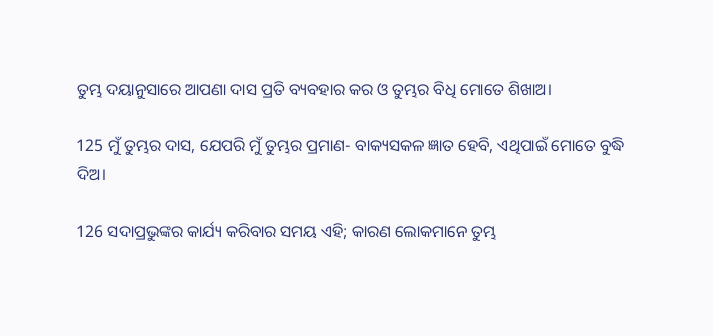ତୁମ୍ଭ ଦୟାନୁସାରେ ଆପଣା ଦାସ ପ୍ରତି ବ୍ୟବହାର କର ଓ ତୁମ୍ଭର ବିଧି ମୋତେ ଶିଖାଅ।

125 ମୁଁ ତୁମ୍ଭର ଦାସ, ଯେପରି ମୁଁ ତୁମ୍ଭର ପ୍ରମାଣ- ବାକ୍ୟସକଳ ଜ୍ଞାତ ହେବି, ଏଥିପାଇଁ ମୋତେ ବୁଦ୍ଧି ଦିଅ।

126 ସଦାପ୍ରଭୁଙ୍କର କାର୍ଯ୍ୟ କରିବାର ସମୟ ଏହି; କାରଣ ଲୋକମାନେ ତୁମ୍ଭ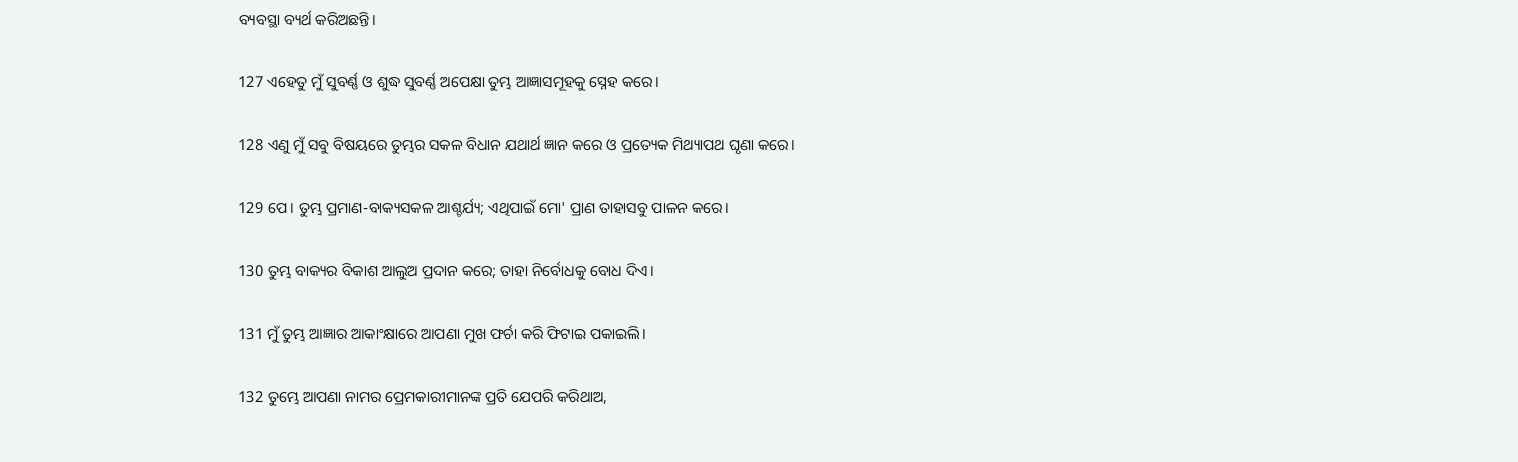ବ୍ୟବସ୍ଥା ବ୍ୟର୍ଥ କରିଅଛନ୍ତି।

127 ଏହେତୁ ମୁଁ ସୁବର୍ଣ୍ଣ ଓ ଶୁଦ୍ଧ ସୁବର୍ଣ୍ଣ ଅପେକ୍ଷା ତୁମ୍ଭ ଆଜ୍ଞାସମୂହକୁ ସ୍ନେହ କରେ।

128 ଏଣୁ ମୁଁ ସବୁ ବିଷୟରେ ତୁମ୍ଭର ସକଳ ବିଧାନ ଯଥାର୍ଥ ଜ୍ଞାନ କରେ ଓ ପ୍ରତ୍ୟେକ ମିଥ୍ୟାପଥ ଘୃଣା କରେ।

129 ପେ। ତୁମ୍ଭ ପ୍ରମାଣ-ବାକ୍ୟସକଳ ଆଶ୍ଚର୍ଯ୍ୟ; ଏଥିପାଇଁ ମୋ' ପ୍ରାଣ ତାହାସବୁ ପାଳନ କରେ।

130 ତୁମ୍ଭ ବାକ୍ୟର ବିକାଶ ଆଲୁଅ ପ୍ରଦାନ କରେ; ତାହା ନିର୍ବୋଧକୁ ବୋଧ ଦିଏ।

131 ମୁଁ ତୁମ୍ଭ ଆଜ୍ଞାର ଆକାଂକ୍ଷାରେ ଆପଣା ମୁଖ ଫର୍ଚା କରି ଫିଟାଇ ପକାଇଲି।

132 ତୁମ୍ଭେ ଆପଣା ନାମର ପ୍ରେମକାରୀମାନଙ୍କ ପ୍ରତି ଯେପରି କରିଥାଅ,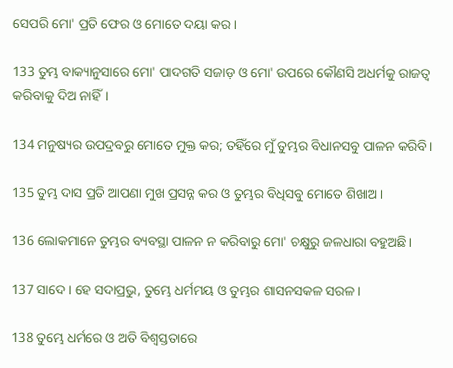ସେପରି ମୋ' ପ୍ରତି ଫେର ଓ ମୋତେ ଦୟା କର।

133 ତୁମ୍ଭ ବାକ୍ୟାନୁସାରେ ମୋ' ପାଦଗତି ସଜାଡ଼ ଓ ମୋ' ଉପରେ କୌଣସି ଅଧର୍ମକୁ ରାଜତ୍ୱ କରିବାକୁ ଦିଅ ନାହିଁ।

134 ମନୁଷ୍ୟର ଉପଦ୍ରବରୁ ମୋତେ ମୁକ୍ତ କର; ତହିଁରେ ମୁଁ ତୁମ୍ଭର ବିଧାନସବୁ ପାଳନ କରିବି।

135 ତୁମ୍ଭ ଦାସ ପ୍ରତି ଆପଣା ମୁଖ ପ୍ରସନ୍ନ କର ଓ ତୁମ୍ଭର ବିଧିସବୁ ମୋତେ ଶିଖାଅ।

136 ଲୋକମାନେ ତୁମ୍ଭର ବ୍ୟବସ୍ଥା ପାଳନ ନ କରିବାରୁ ମୋ' ଚକ୍ଷୁରୁ ଜଳଧାରା ବହୁଅଛି।

137 ସାଦେ। ହେ ସଦାପ୍ରଭୁ, ତୁମ୍ଭେ ଧର୍ମମୟ ଓ ତୁମ୍ଭର ଶାସନସକଳ ସରଳ।

138 ତୁମ୍ଭେ ଧର୍ମରେ ଓ ଅତି ବିଶ୍ୱସ୍ତତାରେ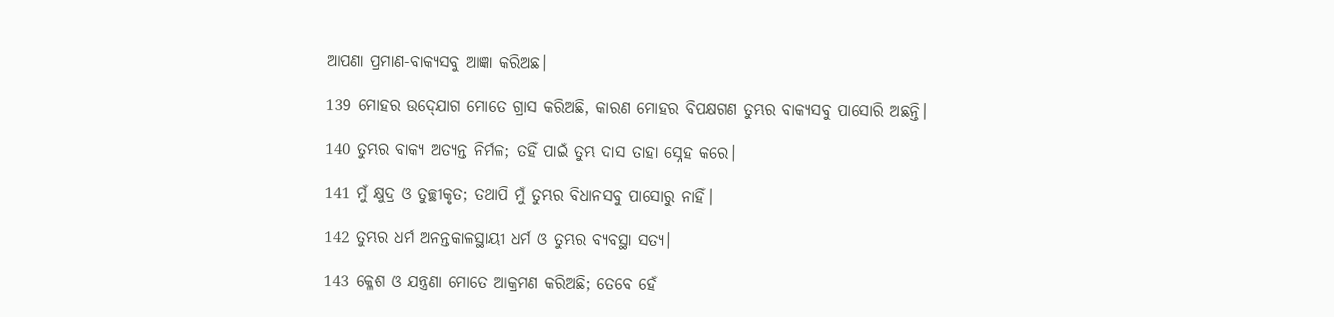ଆପଣା ପ୍ରମାଣ-ବାକ୍ୟସବୁ ଆଜ୍ଞା କରିଅଛ।

139 ମୋହର ଉଦ୍‍ଯୋଗ ମୋତେ ଗ୍ରାସ କରିଅଛି, କାରଣ ମୋହର ବିପକ୍ଷଗଣ ତୁମ୍ଭର ବାକ୍ୟସବୁ ପାସୋରି ଅଛନ୍ତି।

140 ତୁମ୍ଭର ବାକ୍ୟ ଅତ୍ୟନ୍ତ ନିର୍ମଳ; ତହିଁ ପାଇଁ ତୁମ୍ଭ ଦାସ ତାହା ସ୍ନେହ କରେ।

141 ମୁଁ କ୍ଷୁଦ୍ର ଓ ତୁଚ୍ଛୀକୃତ; ତଥାପି ମୁଁ ତୁମ୍ଭର ବିଧାନସବୁ ପାସୋରୁ ନାହିଁ।

142 ତୁମ୍ଭର ଧର୍ମ ଅନନ୍ତକାଳସ୍ଥାୟୀ ଧର୍ମ ଓ ତୁମ୍ଭର ବ୍ୟବସ୍ଥା ସତ୍ୟ।

143 କ୍ଳେଶ ଓ ଯନ୍ତ୍ରଣା ମୋତେ ଆକ୍ରମଣ କରିଅଛି; ତେବେ ହେଁ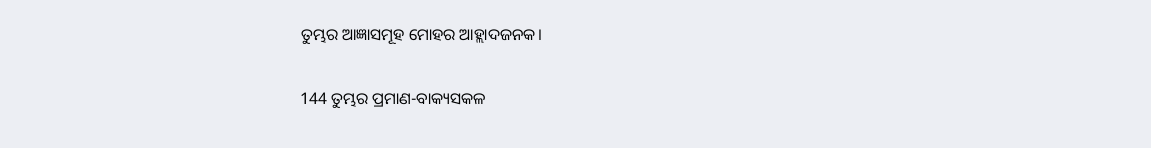ତୁମ୍ଭର ଆଜ୍ଞାସମୂହ ମୋହର ଆହ୍ଲାଦଜନକ।

144 ତୁମ୍ଭର ପ୍ରମାଣ-ବାକ୍ୟସକଳ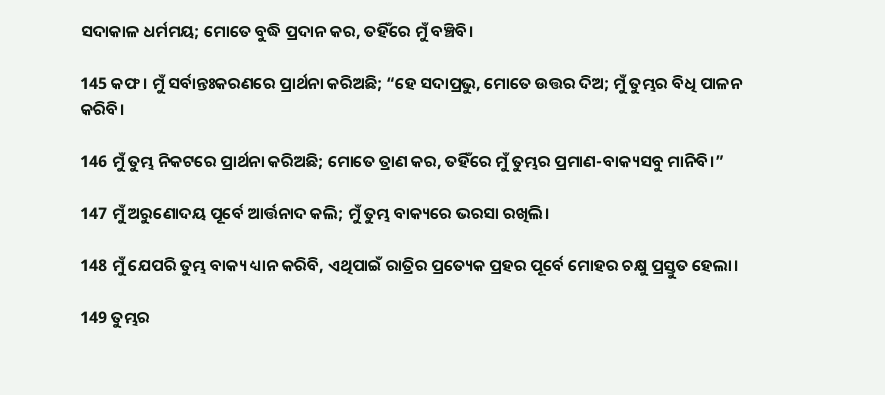ସଦାକାଳ ଧର୍ମମୟ; ମୋତେ ବୁଦ୍ଧି ପ୍ରଦାନ କର, ତହିଁରେ ମୁଁ ବଞ୍ଚିବି।

145 କଫ। ମୁଁ ସର୍ବାନ୍ତଃକରଣରେ ପ୍ରାର୍ଥନା କରିଅଛି; “ହେ ସଦାପ୍ରଭୁ, ମୋତେ ଉତ୍ତର ଦିଅ; ମୁଁ ତୁମ୍ଭର ବିଧି ପାଳନ କରିବି।

146 ମୁଁ ତୁମ୍ଭ ନିକଟରେ ପ୍ରାର୍ଥନା କରିଅଛି; ମୋତେ ତ୍ରାଣ କର, ତହିଁରେ ମୁଁ ତୁମ୍ଭର ପ୍ରମାଣ-ବାକ୍ୟସବୁ ମାନିବି।”

147 ମୁଁ ଅରୁଣୋଦୟ ପୂର୍ବେ ଆର୍ତ୍ତନାଦ କଲି; ମୁଁ ତୁମ୍ଭ ବାକ୍ୟରେ ଭରସା ରଖିଲି।

148 ମୁଁ ଯେପରି ତୁମ୍ଭ ବାକ୍ୟ ଧ୍ୟାନ କରିବି, ଏଥିପାଇଁ ରାତ୍ରିର ପ୍ରତ୍ୟେକ ପ୍ରହର ପୂର୍ବେ ମୋହର ଚକ୍ଷୁ ପ୍ରସ୍ତୁତ ହେଲା।

149 ତୁମ୍ଭର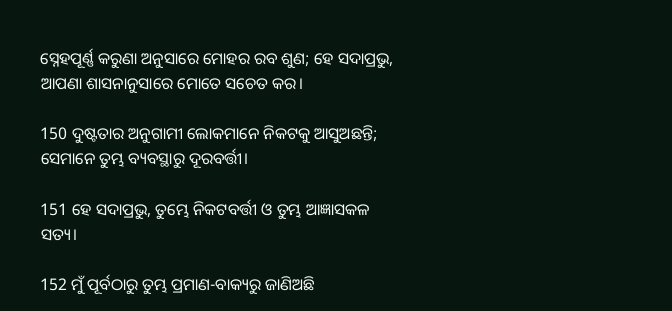ସ୍ନେହପୂର୍ଣ୍ଣ କରୁଣା ଅନୁସାରେ ମୋହର ରବ ଶୁଣ; ହେ ସଦାପ୍ରଭୁ, ଆପଣା ଶାସନାନୁସାରେ ମୋତେ ସଚେତ କର।

150 ଦୁଷ୍ଟତାର ଅନୁଗାମୀ ଲୋକମାନେ ନିକଟକୁ ଆସୁଅଛନ୍ତି; ସେମାନେ ତୁମ୍ଭ ବ୍ୟବସ୍ଥାରୁ ଦୂରବର୍ତ୍ତୀ।

151 ହେ ସଦାପ୍ରଭୁ, ତୁମ୍ଭେ ନିକଟବର୍ତ୍ତୀ ଓ ତୁମ୍ଭ ଆଜ୍ଞାସକଳ ସତ୍ୟ।

152 ମୁଁ ପୂର୍ବଠାରୁ ତୁମ୍ଭ ପ୍ରମାଣ-ବାକ୍ୟରୁ ଜାଣିଅଛି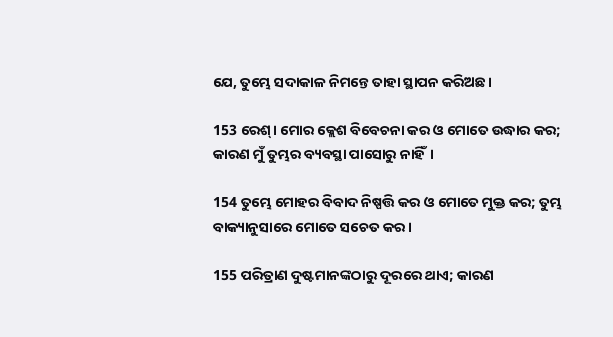ଯେ, ତୁମ୍ଭେ ସଦାକାଳ ନିମନ୍ତେ ତାହା ସ୍ଥାପନ କରିଅଛ।

153 ରେଶ୍‍। ମୋର କ୍ଲେଶ ବିବେଚନା କର ଓ ମୋତେ ଉଦ୍ଧାର କର; କାରଣ ମୁଁ ତୁମ୍ଭର ବ୍ୟବସ୍ଥା ପାସୋରୁ ନାହିଁ।

154 ତୁମ୍ଭେ ମୋହର ବିବାଦ ନିଷ୍ପତ୍ତି କର ଓ ମୋତେ ମୁକ୍ତ କର; ତୁମ୍ଭ ବାକ୍ୟାନୁସାରେ ମୋତେ ସଚେତ କର।

155 ପରିତ୍ରାଣ ଦୁଷ୍ଟମାନଙ୍କଠାରୁ ଦୂରରେ ଥାଏ; କାରଣ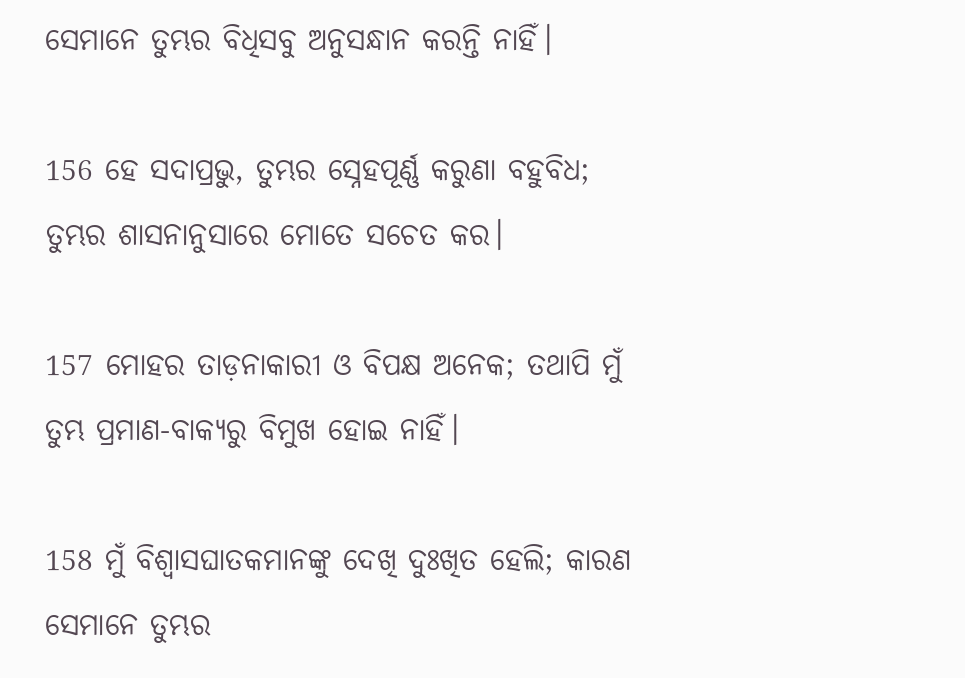ସେମାନେ ତୁମ୍ଭର ବିଧିସବୁ ଅନୁସନ୍ଧାନ କରନ୍ତି ନାହିଁ।

156 ହେ ସଦାପ୍ରଭୁ, ତୁମ୍ଭର ସ୍ନେହପୂର୍ଣ୍ଣ କରୁଣା ବହୁବିଧ; ତୁମ୍ଭର ଶାସନାନୁସାରେ ମୋତେ ସଚେତ କର।

157 ମୋହର ତାଡ଼ନାକାରୀ ଓ ବିପକ୍ଷ ଅନେକ; ତଥାପି ମୁଁ ତୁମ୍ଭ ପ୍ରମାଣ-ବାକ୍ୟରୁ ବିମୁଖ ହୋଇ ନାହିଁ।

158 ମୁଁ ବିଶ୍ୱାସଘାତକମାନଙ୍କୁ ଦେଖି ଦୁଃଖିତ ହେଲି; କାରଣ ସେମାନେ ତୁମ୍ଭର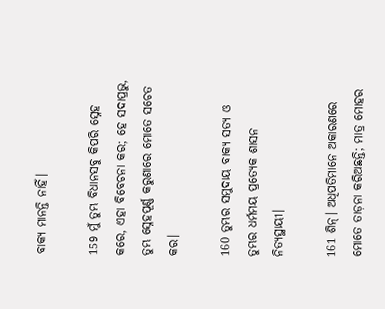ବାକ୍ୟ ମାନନ୍ତି ନାହିଁ।

159 ମୁଁ ତୁମ୍ଭ ବିଧାନସବୁ କିପରି ସ୍ନେହ କରେ, ଏହା ବିବେଚନା କର; ହେ ସଦାପ୍ରଭୁ, ତୁମ୍ଭ ସ୍ନେହପୂର୍ଣ୍ଣ କରୁଣାରେ ମୋତେ ସଚେତ କର।

160 ତୁମ୍ଭର ସମୁଦାୟ ବାକ୍ୟ ସତ୍ୟ ଓ ତୁମ୍ଭର ଧର୍ମମୟ ପ୍ରତ୍ୟେକ ଶାସନ ନିତ୍ୟସ୍ଥାୟୀ।

161 ଶିନ୍‍। ଅଧିପତିମାନେ ଅକାରଣରେ ମୋତେ ତାଡ଼ନା କରିଅଛନ୍ତି; ମାତ୍ର ମୋହର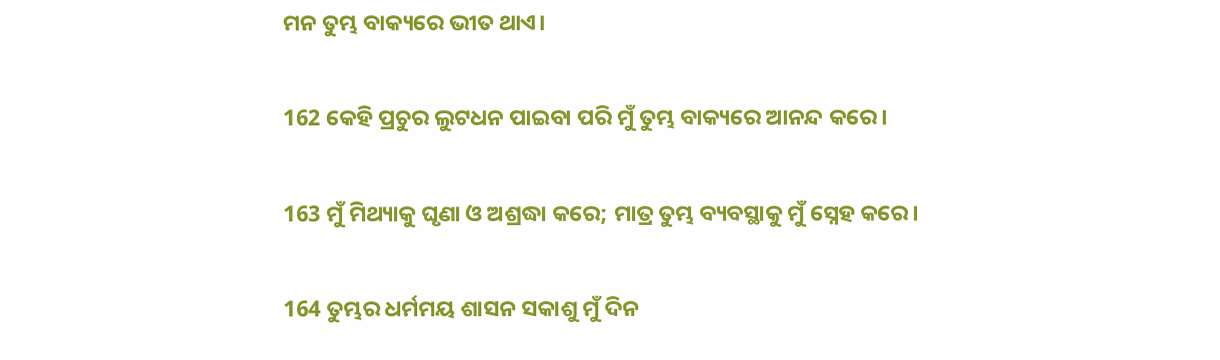ମନ ତୁମ୍ଭ ବାକ୍ୟରେ ଭୀତ ଥାଏ।

162 କେହି ପ୍ରଚୁର ଲୁଟଧନ ପାଇବା ପରି ମୁଁ ତୁମ୍ଭ ବାକ୍ୟରେ ଆନନ୍ଦ କରେ।

163 ମୁଁ ମିଥ୍ୟାକୁ ଘୃଣା ଓ ଅଶ୍ରଦ୍ଧା କରେ; ମାତ୍ର ତୁମ୍ଭ ବ୍ୟବସ୍ଥାକୁ ମୁଁ ସ୍ନେହ କରେ।

164 ତୁମ୍ଭର ଧର୍ମମୟ ଶାସନ ସକାଶୁ ମୁଁ ଦିନ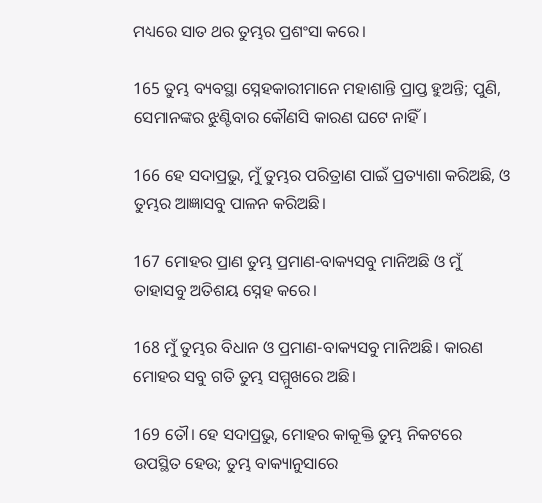ମଧ୍ୟରେ ସାତ ଥର ତୁମ୍ଭର ପ୍ରଶଂସା କରେ।

165 ତୁମ୍ଭ ବ୍ୟବସ୍ଥା ସ୍ନେହକାରୀମାନେ ମହାଶାନ୍ତି ପ୍ରାପ୍ତ ହୁଅନ୍ତି; ପୁଣି, ସେମାନଙ୍କର ଝୁଣ୍ଟିବାର କୌଣସି କାରଣ ଘଟେ ନାହିଁ।

166 ହେ ସଦାପ୍ରଭୁ, ମୁଁ ତୁମ୍ଭର ପରିତ୍ରାଣ ପାଇଁ ପ୍ରତ୍ୟାଶା କରିଅଛି, ଓ ତୁମ୍ଭର ଆଜ୍ଞାସବୁ ପାଳନ କରିଅଛି।

167 ମୋହର ପ୍ରାଣ ତୁମ୍ଭ ପ୍ରମାଣ-ବାକ୍ୟସବୁ ମାନିଅଛି ଓ ମୁଁ ତାହାସବୁ ଅତିଶୟ ସ୍ନେହ କରେ।

168 ମୁଁ ତୁମ୍ଭର ବିଧାନ ଓ ପ୍ରମାଣ-ବାକ୍ୟସବୁ ମାନିଅଛି। କାରଣ ମୋହର ସବୁ ଗତି ତୁମ୍ଭ ସମ୍ମୁଖରେ ଅଛି।

169 ତୌ। ହେ ସଦାପ୍ରଭୁ, ମୋହର କାକୂକ୍ତି ତୁମ୍ଭ ନିକଟରେ ଉପସ୍ଥିତ ହେଉ; ତୁମ୍ଭ ବାକ୍ୟାନୁସାରେ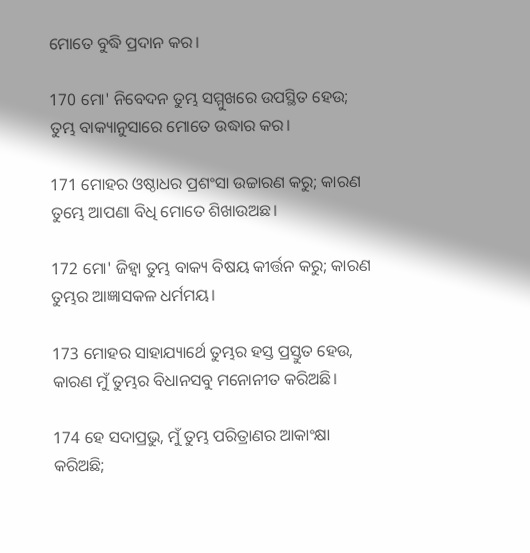ମୋତେ ବୁଦ୍ଧି ପ୍ରଦାନ କର।

170 ମୋ' ନିବେଦନ ତୁମ୍ଭ ସମ୍ମୁଖରେ ଉପସ୍ଥିତ ହେଉ; ତୁମ୍ଭ ବାକ୍ୟାନୁସାରେ ମୋତେ ଉଦ୍ଧାର କର।

171 ମୋହର ଓଷ୍ଠାଧର ପ୍ରଶଂସା ଉଚ୍ଚାରଣ କରୁ; କାରଣ ତୁମ୍ଭେ ଆପଣା ବିଧି ମୋତେ ଶିଖାଉଅଛ।

172 ମୋ' ଜିହ୍ୱା ତୁମ୍ଭ ବାକ୍ୟ ବିଷୟ କୀର୍ତ୍ତନ କରୁ; କାରଣ ତୁମ୍ଭର ଆଜ୍ଞାସକଳ ଧର୍ମମୟ।

173 ମୋହର ସାହାଯ୍ୟାର୍ଥେ ତୁମ୍ଭର ହସ୍ତ ପ୍ରସ୍ତୁତ ହେଉ, କାରଣ ମୁଁ ତୁମ୍ଭର ବିଧାନସବୁ ମନୋନୀତ କରିଅଛି।

174 ହେ ସଦାପ୍ରଭୁ, ମୁଁ ତୁମ୍ଭ ପରିତ୍ରାଣର ଆକାଂକ୍ଷା କରିଅଛି;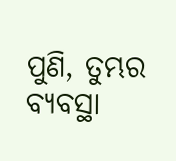ପୁଣି, ତୁମ୍ଭର ବ୍ୟବସ୍ଥା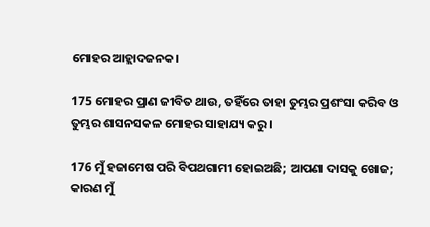ମୋହର ଆହ୍ଲାଦଜନକ।

175 ମୋହର ପ୍ରାଣ ଜୀବିତ ଥାଉ, ତହିଁରେ ତାହା ତୁମ୍ଭର ପ୍ରଶଂସା କରିବ ଓ ତୁମ୍ଭର ଶାସନସକଳ ମୋହର ସାହାଯ୍ୟ କରୁ।

176 ମୁଁ ହଜାମେଷ ପରି ବିପଥଗାମୀ ହୋଇଅଛି; ଆପଣା ଦାସକୁ ଖୋଜ; କାରଣ ମୁଁ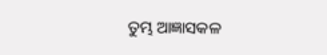ତୁମ୍ଭ ଆଜ୍ଞାସକଳ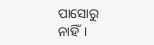ପାସୋରୁ ନାହିଁ।